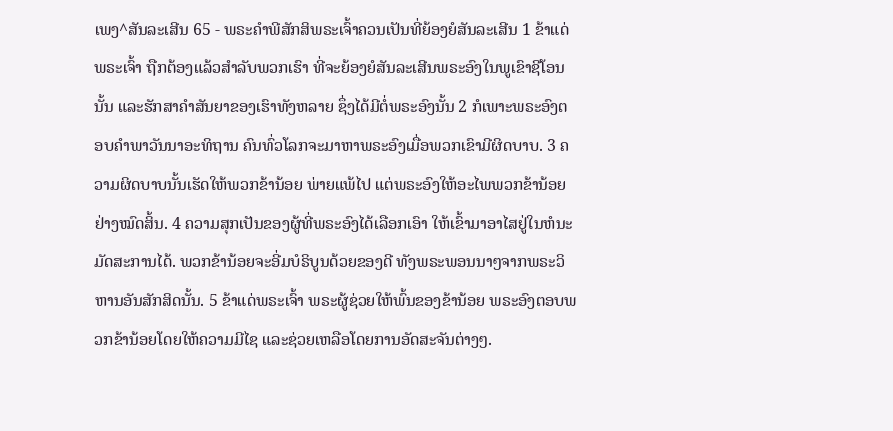ເພງ^ສັນລະເສີນ 65 - ພຣະຄຳພີສັກສິພຣະເຈົ້າຄວນເປັນທີ່ຍ້ອງຍໍສັນລະເສີນ 1 ຂ້າແດ່ພຣະເຈົ້າ ຖືກຕ້ອງແລ້ວສຳລັບພວກເຮົາ ທີ່ຈະຍ້ອງຍໍສັນລະເສີນພຣະອົງໃນພູເຂົາຊີໂອນນັ້ນ ແລະຮັກສາຄຳສັນຍາຂອງເຮົາທັງຫລາຍ ຊຶ່ງໄດ້ມີຕໍ່ພຣະອົງນັ້ນ 2 ກໍເພາະພຣະອົງຕອບຄຳພາວັນນາອະທິຖານ ຄົນທົ່ວໂລກຈະມາຫາພຣະອົງເມື່ອພວກເຂົາມີຜິດບາບ. 3 ຄວາມຜິດບາບນັ້ນເຮັດໃຫ້ພວກຂ້ານ້ອຍ ພ່າຍແພ້ໄປ ແຕ່ພຣະອົງໃຫ້ອະໄພພວກຂ້ານ້ອຍຢ່າງໝົດສິ້ນ. 4 ຄວາມສຸກເປັນຂອງຜູ້ທີ່ພຣະອົງໄດ້ເລືອກເອົາ ໃຫ້ເຂົ້າມາອາໄສຢູ່ໃນຫໍນະມັດສະການໄດ້. ພວກຂ້ານ້ອຍຈະອີ່ມບໍຣິບູນດ້ວຍຂອງດີ ທັງພຣະພອນນາໆຈາກພຣະວິຫານອັນສັກສິດນັ້ນ. 5 ຂ້າແດ່ພຣະເຈົ້າ ພຣະຜູ້ຊ່ວຍໃຫ້ພົ້ນຂອງຂ້ານ້ອຍ ພຣະອົງຕອບພວກຂ້ານ້ອຍໂດຍໃຫ້ຄວາມມີໄຊ ແລະຊ່ວຍເຫລືອໂດຍການອັດສະຈັນຕ່າງໆ.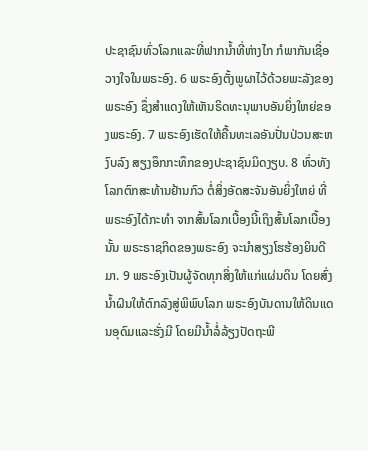ປະຊາຊົນທົ່ວໂລກແລະທີ່ຟາກນໍ້າທີ່ຫ່າງໄກ ກໍພາກັນເຊື່ອວາງໃຈໃນພຣະອົງ. 6 ພຣະອົງຕັ້ງພູຜາໄວ້ດ້ວຍພະລັງຂອງພຣະອົງ ຊຶ່ງສຳແດງໃຫ້ເຫັນຣິດທະນຸພາບອັນຍິ່ງໃຫຍ່ຂອງພຣະອົງ. 7 ພຣະອົງເຮັດໃຫ້ຄື້ນທະເລອັນປັ່ນປ່ວນສະຫງົບລົງ ສຽງອຶກກະທຶກຂອງປະຊາຊົນມິດງຽບ. 8 ທົ່ວທັງໂລກຕົກສະທ້ານຢ້ານກົວ ຕໍ່ສິ່ງອັດສະຈັນອັນຍິ່ງໃຫຍ່ ທີ່ພຣະອົງໄດ້ກະທຳ ຈາກສົ້ນໂລກເບື້ອງນີ້ເຖິງສົ້ນໂລກເບື້ອງນັ້ນ ພຣະຣາຊກິດຂອງພຣະອົງ ຈະນຳສຽງໂຮຮ້ອງຍິນດີມາ. 9 ພຣະອົງເປັນຜູ້ຈັດທຸກສິ່ງໃຫ້ແກ່ແຜ່ນດິນ ໂດຍສົ່ງນໍ້າຝົນໃຫ້ຕົກລົງສູ່ພິພົບໂລກ ພຣະອົງບັນດານໃຫ້ດິນແດນອຸດົມແລະຮັ່ງມີ ໂດຍມີນໍ້າລໍ່ລ້ຽງປັດຖະພີ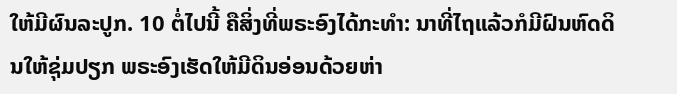ໃຫ້ມີຜົນລະປູກ. 10 ຕໍ່ໄປນີ້ ຄືສິ່ງທີ່ພຣະອົງໄດ້ກະທຳ: ນາທີ່ໄຖແລ້ວກໍມີຝົນຫົດດິນໃຫ້ຊຸ່ມປຽກ ພຣະອົງເຮັດໃຫ້ມີດິນອ່ອນດ້ວຍຫ່າ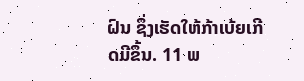ຝົນ ຊຶ່ງເຮັດໃຫ້ກ້າເບ້ຍເກີດມີຂຶ້ນ. 11 ພ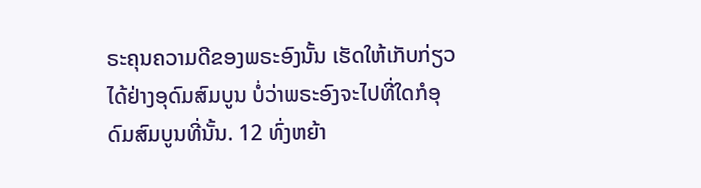ຣະຄຸນຄວາມດີຂອງພຣະອົງນັ້ນ ເຮັດໃຫ້ເກັບກ່ຽວໄດ້ຢ່າງອຸດົມສົມບູນ ບໍ່ວ່າພຣະອົງຈະໄປທີ່ໃດກໍອຸດົມສົມບູນທີ່ນັ້ນ. 12 ທົ່ງຫຍ້າ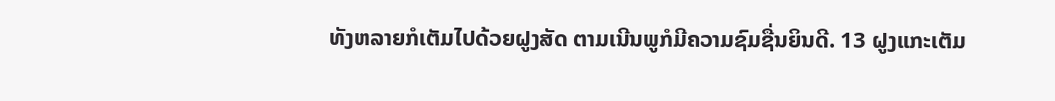ທັງຫລາຍກໍເຕັມໄປດ້ວຍຝູງສັດ ຕາມເນີນພູກໍມີຄວາມຊົມຊື່ນຍິນດີ. 13 ຝູງແກະເຕັມ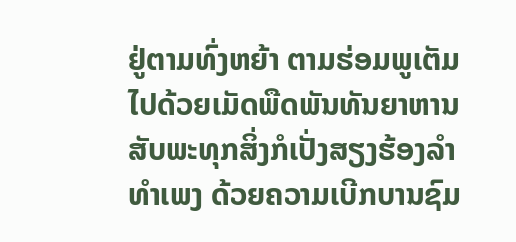ຢູ່ຕາມທົ່ງຫຍ້າ ຕາມຮ່ອມພູເຕັມໄປດ້ວຍເມັດພືດພັນທັນຍາຫານ ສັບພະທຸກສິ່ງກໍເປັ່ງສຽງຮ້ອງລຳທຳເພງ ດ້ວຍຄວາມເບີກບານຊົມ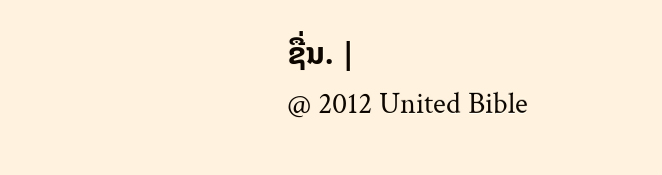ຊື່ນ. |
@ 2012 United Bible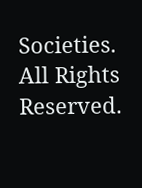Societies. All Rights Reserved.